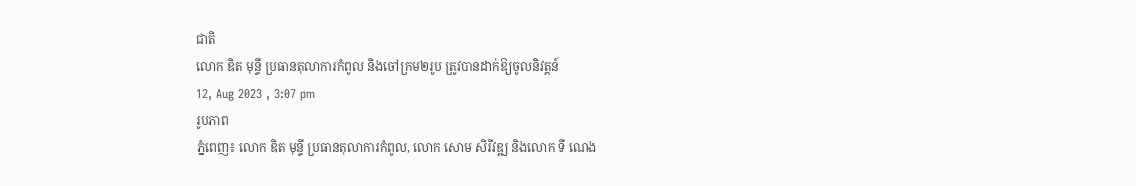ជាតិ
លោក ឌិត មុន្ទី ប្រធានតុលាការកំពូល និងចៅក្រម២រូប ត្រូវបានដាក់ឱ្យចូលនិវត្តន៍
12, Aug 2023 , 3:07 pm
រូបភាព
ភ្នំពេញ៖ លោក ឌិត មុន្ទី ប្រធានតុលាការកំពូល, លោក សោម សិរីវឌ្ឍ និងលោក ទី ណេង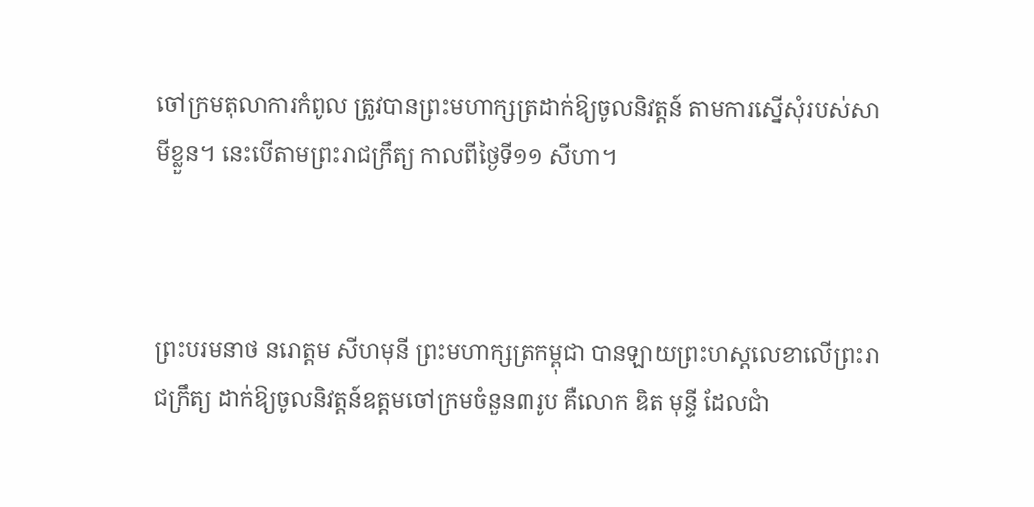ចៅក្រមតុលាការកំពូល ត្រូវបានព្រះមហាក្សត្រដាក់ឱ្យចូលនិវត្តន៍ តាមការស្នើសុំរបស់សាមីខ្លួន។ នេះបើតាមព្រះរាជក្រឹត្យ កាលពីថ្ងៃទី១១ សីហា។



ព្រះបរមនាថ នរោត្តម សីហមុនី ព្រះមហាក្សត្រកម្ពុជា បានឡាយព្រះហស្តលេខាលើព្រះរាជក្រឹត្យ ដាក់ឱ្យចូលនិវត្តន៍ឧត្តមចៅក្រមចំនួន៣រូប គឺលោក ឌិត មុន្ទី ដែលជាំ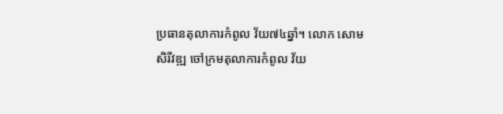ប្រធានតុលាការកំពូល វ័យ៧៤ឆ្នាំ។ លោក សោម សិរីវឌ្ឍ ចៅក្រមតុលាការកំពូល វ័យ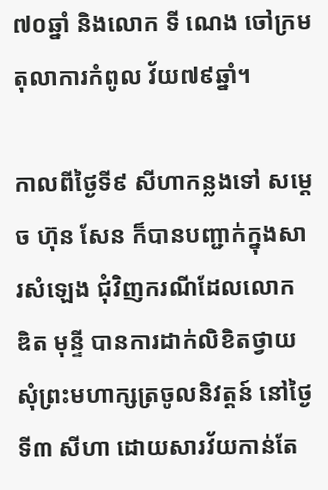៧០ឆ្នាំ និងលោក ទី ណេង ចៅក្រមតុលាការកំពូល វ័យ៧៩ឆ្នាំ។

កាលពីថ្ងៃទី៩ សីហាកន្លងទៅ សម្ដេច ហ៊ុន សែន ក៏បានបញ្ជាក់ក្នុងសារសំឡេង ជុំវិញករណីដែលលោក ឌិត មុន្ទី បានការដាក់លិខិតថ្វាយសុំព្រះមហាក្សត្រចូលនិវត្តន៍ នៅថ្ងៃទី៣ សីហា ដោយសារវ័យកាន់តែ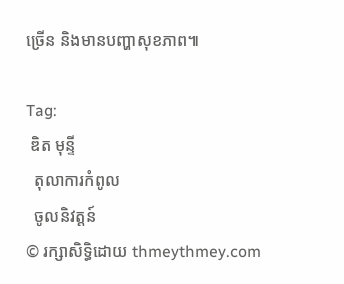ច្រើន និងមានបញ្ហាសុខភាព៕

Tag:
 ឌិត មុន្ទី
  តុលាការកំពូល
  ចូលនិវត្តន៍
© រក្សាសិទ្ធិដោយ thmeythmey.com